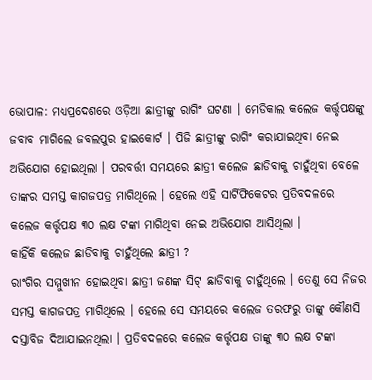ଭୋପାଳ: ମଧ୍ୟପ୍ରଦେଶରେ ଓଡ଼ିଆ ଛାତ୍ରୀଙ୍କୁ ରାଗିଂ ଘଟଣା । ମେଡିକାଲ କଲେଜ କର୍ତ୍ତୃପକ୍ଷଙ୍କୁ ଜବାବ ମାଗିଲେ ଜବଲପୁର ହାଇକୋର୍ଟ । ପିଜି ଛାତ୍ରୀଙ୍କୁ ରାଗିଂ କରାଯାଇଥିବା ନେଇ ଅଭିଯୋଗ ହୋଇଥିଲା । ପରବର୍ତ୍ତୀ ସମୟରେ ଛାତ୍ରୀ କଲେଜ ଛାଡିବାକୁ ଚାହୁଁଥିବା ବେଳେ ତାଙ୍କର ସମସ୍ତ କାଗଜପତ୍ର ମାଗିଥିଲେ । ହେଲେ ଏହି ସାର୍ଟିଫିକେଟର ପ୍ରତିବଦଳରେ କଲେଜ କର୍ତ୍ତୃପକ୍ଷ ୩୦ ଲକ୍ଷ ଟଙ୍କା ମାଗିଥିବା ନେଇ ଅଭିଯୋଗ ଆସିଥିଲା ।
କାହିଁକି କଲେଜ ଛାଡିବାକୁ ଚାହୁଁଥିଲେ ଛାତ୍ରୀ ?
ରାଂଗିର ସମ୍ମୁଖୀନ ହୋଇଥିବା ଛାତ୍ରୀ ଜଣଙ୍କ ସିଟ୍ ଛାଡିବାକୁ ଚାହୁଁଥିଲେ । ତେଣୁ ସେ ନିଜର ସମସ୍ତ କାଗଜପତ୍ର ମାଗିଥିଲେ । ହେଲେ ସେ ସମୟରେ କଲେଜ ତରଫରୁ ତାଙ୍କୁ କୌଣସି ଦସ୍ତାବିଜ ଦିଆଯାଇନଥିଲା । ପ୍ରତିବଦଳରେ କଲେଜ କର୍ତ୍ତୃପକ୍ଷ ତାଙ୍କୁ ୩୦ ଲକ୍ଷ ଟଙ୍କା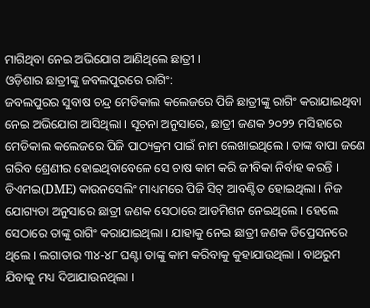ମାଗିଥିବା ନେଇ ଅଭିଯୋଗ ଆଣିଥିଲେ ଛାତ୍ରୀ ।
ଓଡ଼ିଶାର ଛାତ୍ରୀଙ୍କୁ ଜବଲପୁରରେ ରାଗିଂ:
ଜବଲପୁରର ସୁବାଷ ଚନ୍ଦ୍ର ମେଡିକାଲ କଲେଜରେ ପିଜି ଛାତ୍ରୀଙ୍କୁ ରାଗିଂ କରାଯାଇଥିବା ନେଇ ଅଭିଯୋଗ ଆସିଥିଲା । ସୂଚନା ଅନୁସାରେ, ଛାତ୍ରୀ ଜଣକ ୨୦୨୨ ମସିହାରେ ମେଡିକାଲ କଲେଜରେ ପିଜି ପାଠ୍ୟକ୍ରମ ପାଇଁ ନାମ ଲେଖାଇଥିଲେ । ତାଙ୍କ ବାପା ଜଣେ ଗରିବ ଶ୍ରେଣୀର ହୋଇଥିବାବେଳେ ସେ ଚାଷ କାମ କରି ଜୀବିକା ନିର୍ବାହ କରନ୍ତି । ଡିଏମଇ(DME) କାଉନସେଲିଂ ମାଧ୍ୟମରେ ପିଜି ସିଟ୍ ଆବଣ୍ଟିତ ହୋଇଥିଲା । ନିଜ ଯୋଗ୍ୟତା ଅନୁସାରେ ଛାତ୍ରୀ ଜଣକ ସେଠାରେ ଆଡମିଶନ ନେଇଥିଲେ । ହେଲେ ସେଠାରେ ତାଙ୍କୁ ରାଗିଂ କରାଯାଇଥିଲା । ଯାହାକୁ ନେଇ ଛାତ୍ରୀ ଜଣକ ଡିପ୍ରେସନରେ ଥିଲେ । ଲଗାତାର ୩୪-୪୮ ଘଣ୍ଟା ତାଙ୍କୁ କାମ କରିବାକୁ କୁହାଯାଉଥିଲା । ବାଥରୁମ ଯିବାକୁ ମଧ୍ୟ ଦିଆଯାଉନଥିଲା ।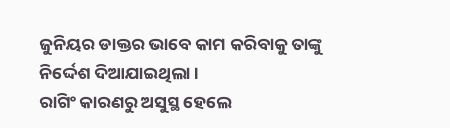ଜୁନିୟର ଡାକ୍ତର ଭାବେ କାମ କରିବାକୁ ତାଙ୍କୁ ନିର୍ଦ୍ଦେଶ ଦିଆଯାଇଥିଲା ।
ରାଗିଂ କାରଣରୁ ଅସୁସ୍ଥ ହେଲେ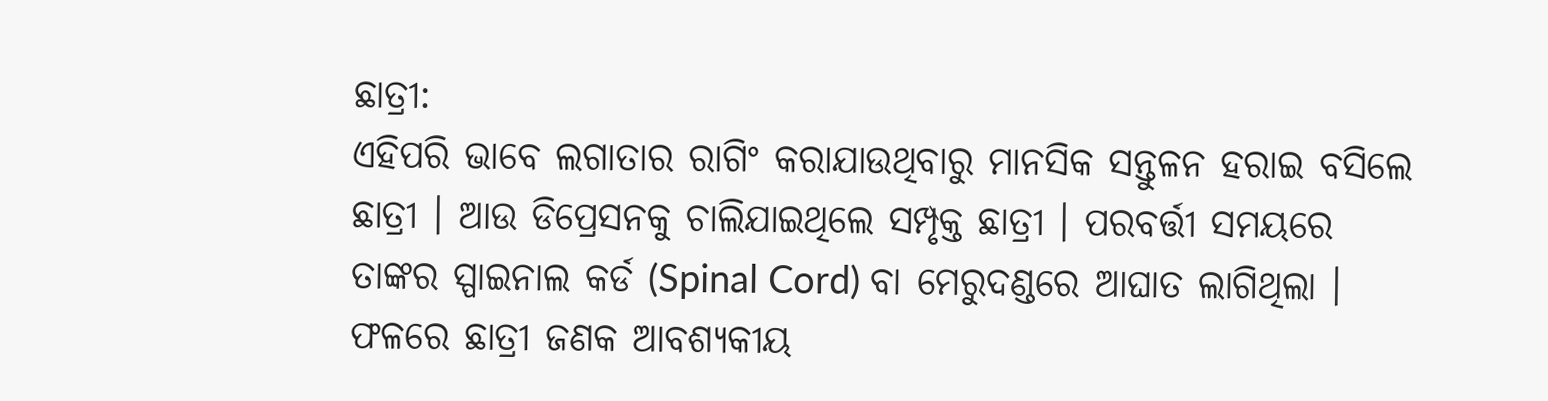ଛାତ୍ରୀ:
ଏହିପରି ଭାବେ ଲଗାତାର ରାଗିଂ କରାଯାଉଥିବାରୁ ମାନସିକ ସନ୍ତୁଳନ ହରାଇ ବସିଲେ ଛାତ୍ରୀ । ଆଉ ଡିପ୍ରେସନକୁ ଚାଲିଯାଇଥିଲେ ସମ୍ପୃକ୍ତ ଛାତ୍ରୀ । ପରବର୍ତ୍ତୀ ସମୟରେ ତାଙ୍କର ସ୍ପାଇନାଲ କର୍ଡ (Spinal Cord) ବା ମେରୁଦଣ୍ଡରେ ଆଘାତ ଲାଗିଥିଲା । ଫଳରେ ଛାତ୍ରୀ ଜଣକ ଆବଶ୍ୟକୀୟ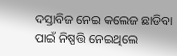ଦସ୍ତାବିଜ ନେଇ କଲେଜ ଛାଡିବା ପାଇଁ ନିଷ୍ପତ୍ତି ନେଇଥିଲେ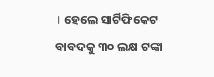। ହେଲେ ସାର୍ଟିଫିକେଟ ବାବଦକୁ ୩୦ ଲକ୍ଷ ଟଙ୍କା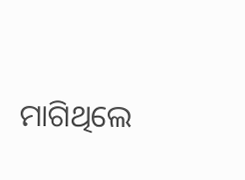ମାଗିଥିଲେ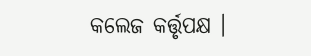କଲେଜ କର୍ତ୍ତୃପକ୍ଷ ।